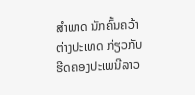ສໍາພາດ ນັກຄົ້ນຄວ້າຕ່າງປະເທດ ກ່ຽວກັບ ຮີດຄອງປະເພນີລາວ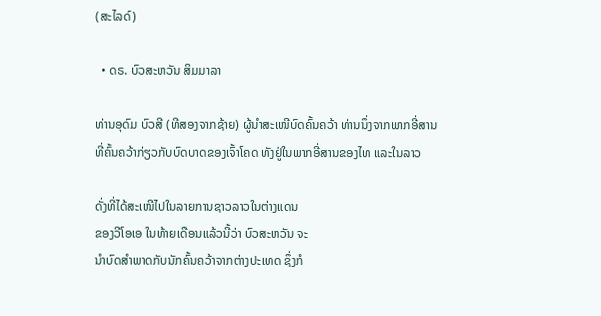(ສະໄລດ໌)

  • ດຣ. ບົວສະຫວັນ ສິມມາລາ

ທ່ານອຸດົມ ບົວສີ (ທີສອງຈາກຊ້າຍ) ຜູ້ນໍາສະເໜີບົດຄົ້ນຄວ້າ ທ່ານນຶ່ງຈາກພາກອີ່ສານ ທີ່ຄົ້ນຄວ້າກ່ຽວກັບບົດບາດຂອງເຈົ້າໂຄດ ທັງຢູ່ໃນພາກອີ່ສານຂອງໄທ ແລະໃນລາວ

ດັ່ງທີ່ໄດ້ສະເໜີໄປໃນລາຍການຊາວລາວໃນຕ່າງແດນ
ຂອງວີໂອເອ ໃນທ້າຍເດືອນແລ້ວນີ້ວ່າ ບົວສະຫວັນ ຈະ
ນໍາບົດສໍາພາດກັບນັກຄົ້ນຄວ້າຈາກຕ່າງປະເທດ ຊຶ່ງກໍ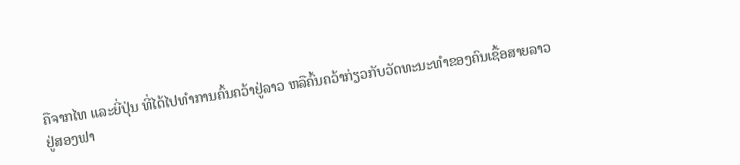ຄືຈາກໄທ ແລະຍີ່ປຸ່ນ ທີ່ໄດ້ໄປທໍາການຄົ້ນຄວ້າຢູ່ລາວ ຫລືຄົ້ນຄວ້າກ່ຽວກັບວັດທະນະທໍາຂອງຄົນເຊື້ອສາຍລາວ
ຢູ່ສອງຟາ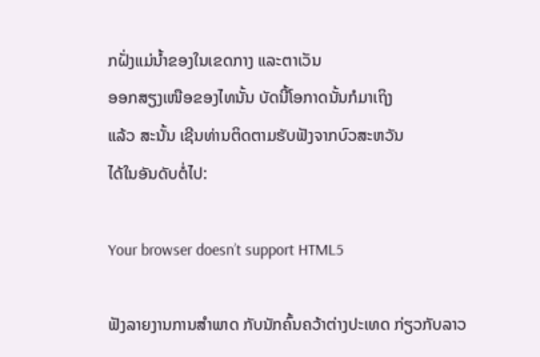ກຝັ່ງແມ່ນໍ້າຂອງໃນເຂດກາງ ແລະຕາເວັນ
ອອກສຽງເໜືອຂອງໄທນັ້ນ ບັດນີ້ໂອກາດນັ້ນກໍມາເຖິງ
ແລ້ວ ສະນັ້ນ ເຊີນທ່ານຕິດຕາມຮັບຟັງຈາກບົວສະຫວັນ
ໄດ້ໃນອັນດັບຕໍ່ໄປ:

Your browser doesn’t support HTML5

ຟັງລາຍງານການສໍາພາດ ກັບນັກຄົ້ນຄວ້າຕ່າງປະເທດ ກ່ຽວກັບລາວ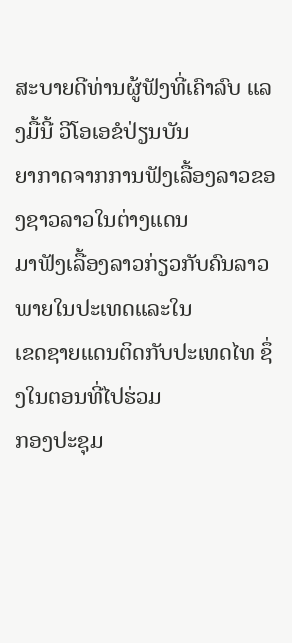ສະບາຍດີທ່ານຜູ້ຟັງທີ່ເຄົາລົບ ແລງມື້ນີ້ ວີໂອເອຂໍປ່ຽນບັນ
ຍາກາດຈາກການຟັງເລື້ອງລາວຂອງຊາວລາວໃນຕ່າງແດນ
ມາຟັງເລື້ອງລາວກ່ຽວກັບຄົນລາວພາຍໃນປະເທດແລະໃນ
ເຂດຊາຍແດນຕິດກັບປະເທດໄທ ຊຶ່ງໃນຕອນທີ່ໄປຮ່ວມ
ກອງປະຊຸມ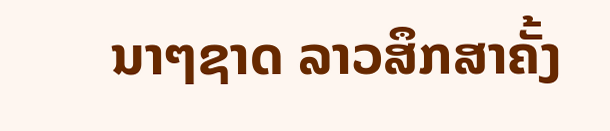ນາໆຊາດ ລາວສຶກສາຄັ້ງ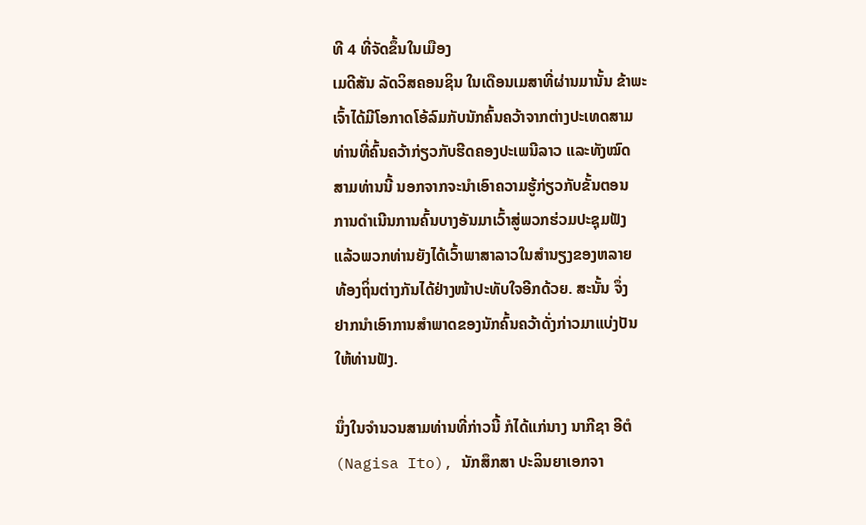ທີ 4 ທີ່ຈັດຂຶ້ນໃນເມືອງ
ເມດີສັນ ລັດວິສຄອນຊິນ ໃນເດືອນເມສາທີ່ຜ່ານມານັ້ນ ຂ້າພະ
ເຈົ້າໄດ້ມີໂອກາດໂອ້ລົມກັບນັກຄົ້ນຄວ້າຈາກຕ່າງປະເທດສາມ
ທ່ານທີ່ຄົ້ນຄວ້າກ່ຽວກັບຮີດຄອງປະເພນີລາວ ແລະທັງໝົດ
ສາມທ່ານນີ້ ນອກຈາກຈະນໍາເອົາຄວາມຮູ້ກ່ຽວກັບຂັ້ນຕອນ
ການດໍາເນີນການຄົ້ນບາງອັນມາເວົ້າສູ່ພວກຮ່ວມປະຊຸມຟັງ
ແລ້ວພວກທ່ານຍັງໄດ້ເວົ້າພາສາລາວໃນສໍານຽງຂອງຫລາຍ
ທ້ອງຖິ່ນຕ່າງກັນໄດ້ຢ່າງໜ້າປະທັບໃຈອີກດ້ວຍ. ສະນັ້ນ ຈຶ່ງ
ຢາກນໍາເອົາການສໍາພາດຂອງນັກຄົ້ນຄວ້າດັ່ງກ່າວມາແບ່ງປັນ
ໃຫ້ທ່ານຟັງ.

ນຶ່ງໃນຈໍານວນສາມທ່ານທີ່ກ່າວນີ້ ກໍໄດ້ແກ່ນາງ ນາກີຊາ ອີຕໍ
(Nagisa Ito), ນັກສຶກສາ ປະລິນຍາເອກຈາ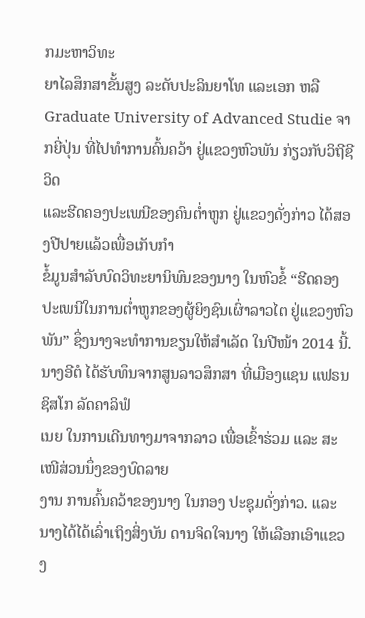ກມະຫາວິທະ
ຍາໄລສຶກສາຂັ້ນສູງ ລະດັບປະລິນຍາໂທ ແລະເອກ ຫລື
Graduate University of Advanced Studie ຈາກຍີ່ປຸ່ນ ທີ່ໄປທໍາການຄົ້ນຄວ້າ ຢູ່ແຂວງຫົວພັນ ກ່ຽວກັບວິຖີຊີວິດ
ແລະຮີດຄອງປະເພນີຂອງຄົນຕໍ່າຫູກ ຢູ່ແຂວງດັ່ງກ່າວ ໄດ້ສອງປີປາຍແລ້ວເພື່ອເກັບກໍາ
ຂໍ້ມູນສໍາລັບບົດວິທະຍານິພົນຂອງນາງ ໃນຫົວຂໍ້ “ຮີດຄອງປະເພນີໃນການຕໍ່າຫູກຂອງຜູ້ຍິງຊົນເຜົ່າລາວໄຕ ຢູ່ແຂວງຫົວພັນ” ຊຶ່ງນາງຈະທໍາການຂຽນໃຫ້ສໍາເລັດ ໃນປີໜ້າ 2014 ນີ້. ນາງອີຕໍ ໄດ້ຮັບທຶນຈາກສູນລາວສຶກສາ ທີ່ເມືອງແຊນ ແຟຣນຊິສໂກ ລັດຄາລິຟໍ
ເນຍ ໃນການເດີນທາງມາຈາກລາວ ເພື່ອເຂົ້າຮ່ວມ ແລະ ສະເໜີສ່ວນນຶ່ງຂອງບົດລາຍ
ງານ ການຄົ້ນຄວ້າຂອງນາງ ໃນກອງ ປະຊຸມດັ່ງກ່າວ. ແລະນາງໄດ້ໄດ້ເລົ່າເຖິງສິ່ງບັນ ດານຈິດໃຈນາງ ໃຫ້ເລືອກເອົາແຂວງ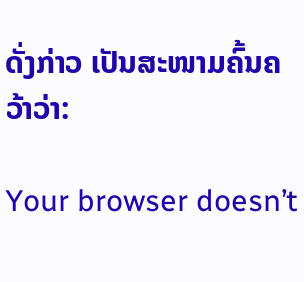ດັ່ງກ່າວ ເປັນສະໜາມຄົ້ນຄວ້າວ່າ:

Your browser doesn’t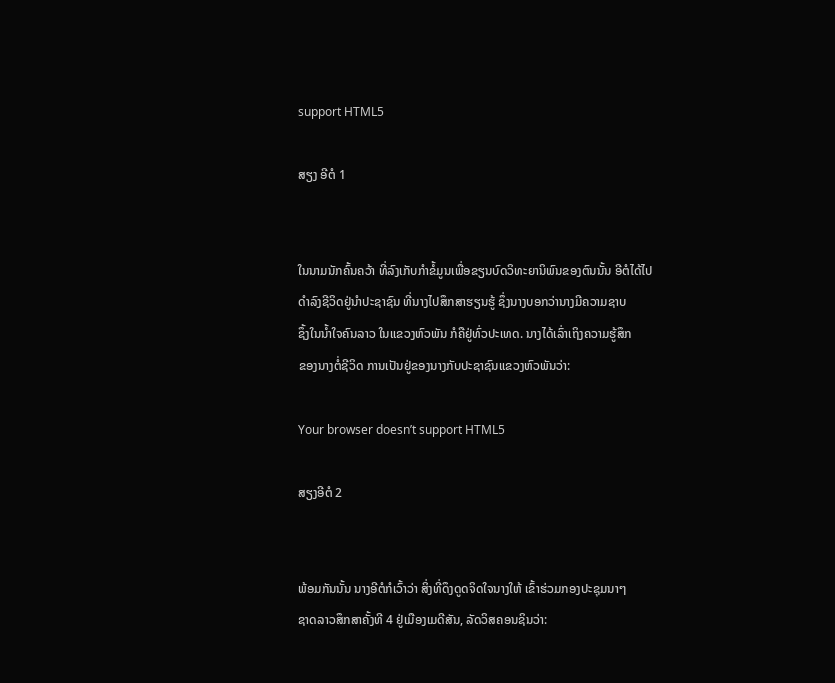support HTML5

ສຽງ ອີຕໍ 1


ໃນນາມນັກຄົ້ນຄວ້າ ທີ່ລົງເກັບກໍາຂໍ້ມູນເພື່ອຂຽນບົດວິທະຍານິພົນຂອງຕົນນັ້ນ ອີຕໍໄດ້ໄປ
ດໍາລົງຊີວິດຢູ່ນໍາປະຊາຊົນ ທີ່ນາງໄປສຶກສາຮຽນຮູ້ ຊຶ່ງນາງບອກວ່ານາງມີຄວາມຊາບ
ຊຶ້ງໃນນໍ້າໃຈຄົນລາວ ໃນແຂວງຫົວພັນ ກໍຄືຢູ່ທົ່ວປະເທດ. ນາງໄດ້ເລົ່າເຖິງຄວາມຮູ້ສຶກ
ຂອງນາງຕໍ່ຊີວິດ ການເປັນຢູ່ຂອງນາງກັບປະຊາຊົນແຂວງຫົວພັນວ່າ:

Your browser doesn’t support HTML5

ສຽງອີຕໍ 2


ພ້ອມກັນນັ້ນ ນາງອີຕໍກໍເວົ້າວ່າ ສິ່ງທີ່ດຶງດູດຈິດໃຈນາງໃຫ້ ເຂົ້າຮ່ວມກອງປະຊຸມນາໆ
ຊາດລາວສຶກສາຄັ້ງທີ 4 ຢູ່ເມືອງເມດີສັນ, ລັດວິສຄອນຊິນວ່າ: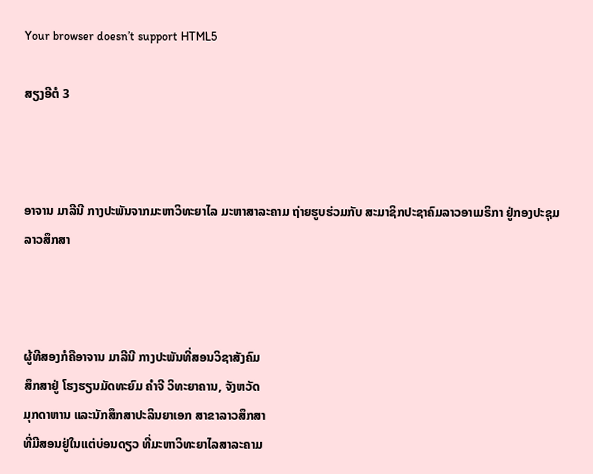Your browser doesn’t support HTML5

ສຽງອີຕໍ 3



ອາຈານ ມາລີນີ ກາງປະພັນຈາກມະຫາວິທະຍາໄລ ມະຫາສາລະຄາມ ຖ່າຍຮູບຮ່ວມກັບ ສະມາຊິກປະຊາຄົມລາວອາເມຣິກາ ຢູ່ກອງປະຊຸມ ລາວສຶກສາ



ຜູ້ທີສອງກໍຄືອາຈານ ມາລີນີ ກາງປະພັນທີ່ສອນວິຊາສັງຄົມ
ສຶກສາຢູ່ ໂຮງຮຽນມັດທະຍົມ ຄໍາຈີ ວິທະຍາຄານ, ຈັງຫວັດ
ມຸກດາຫານ ແລະນັກສຶກສາປະລິນຍາເອກ ສາຂາລາວສຶກສາ
ທີ່ມີສອນຢູ່ໃນແຕ່ບ່ອນດຽວ ທີ່ມະຫາວິທະຍາໄລສາລະຄາມ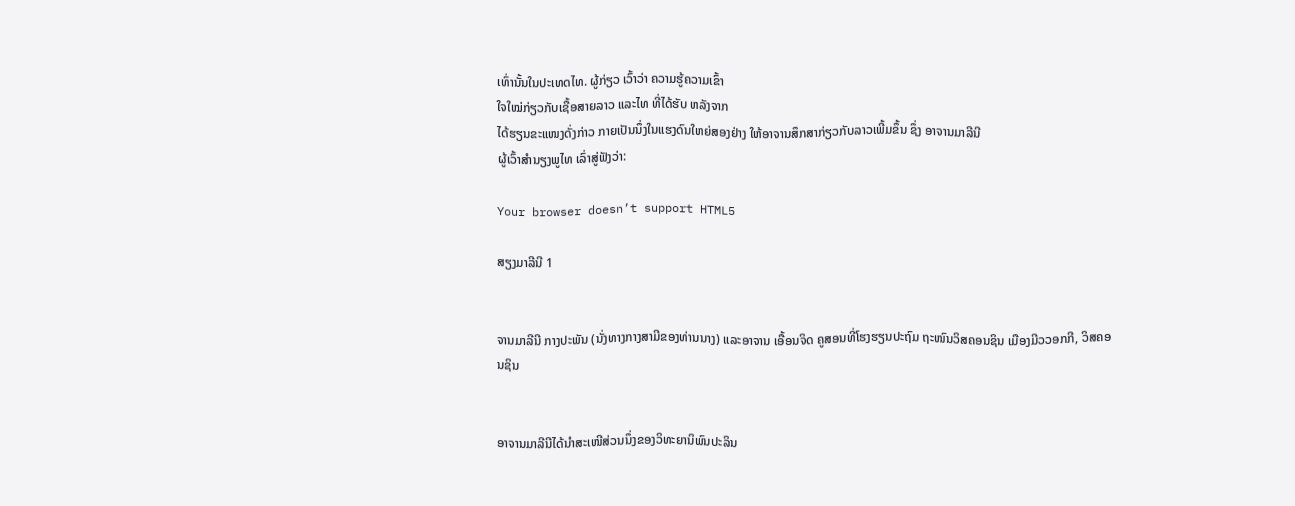ເທົ່ານັ້ນໃນປະເທດໄທ. ຜູ້ກ່ຽວ ເວົ້າວ່າ ຄວາມຮູ້ຄວາມເຂົ້າ
ໃຈໃໝ່ກ່ຽວກັບເຊື້ອສາຍລາວ ແລະໄທ ທີ່ໄດ້ຮັບ ຫລັງຈາກ
ໄດ້ຮຽນຂະແໜງດັ່ງກ່າວ ກາຍເປັນນຶ່ງໃນແຮງດົນໃຫຍ່ສອງຢ່າງ ໃຫ້ອາຈານສຶກສາກ່ຽວກັບລາວເພີ້ມຂຶ້ນ ຊຶ່ງ ອາຈານມາລີນີ
ຜູ້ເວົ້າສໍານຽງພູໄທ ເລົ່າສູ່ຟັງວ່າ:

Your browser doesn’t support HTML5

ສຽງມາລີນີ 1


ຈານມາລີນີ ກາງປະພັນ (ນັ່ງທາງກາງສາມີຂອງທ່ານນາງ) ແລະອາຈານ ເອື້ອນຈິດ ຄູສອນທີ່ໂຮງຮຽນປະຖົມ ຖະໜົນວິສຄອນຊິນ ເມືອງມີວວອກກີ, ວິສຄອນຊິນ


ອາຈານມາລີນີໄດ້ນໍາສະເໜີສ່ວນນຶ່ງຂອງວິທະຍານິພົນປະລິນ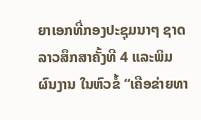ຍາເອກທີ່ກອງປະຊຸມນາໆ ຊາດລາວສຶກສາຄັ້ງທີ 4 ແລະພິມ
ຜົນງານ ໃນຫົວຂໍ້ “ເຄືອຂ່າຍທາ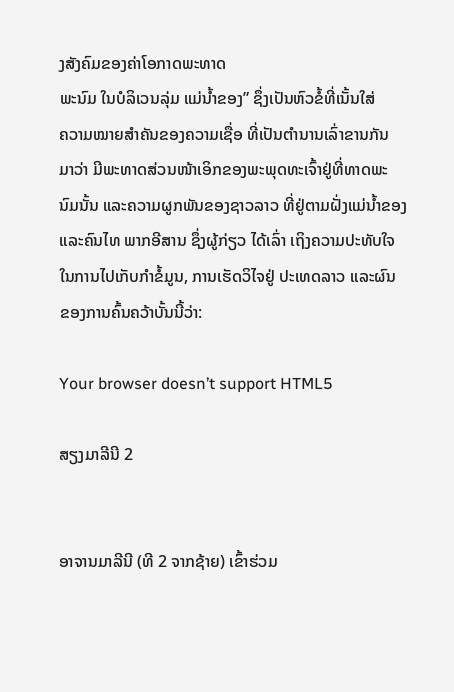ງສັງຄົມຂອງຄ່າໂອກາດພະທາດ
ພະນົມ ໃນບໍລິເວນລຸ່ມ ແມ່ນໍ້າຂອງ” ຊຶ່ງເປັນຫົວຂໍ້ທີ່ເນັ້ນໃສ່
ຄວາມໝາຍສໍາຄັນຂອງຄວາມເຊື່ອ ທີ່ເປັນຕໍານານເລົ່າຂານກັນ
ມາວ່າ ມີພະທາດສ່ວນໜ້າເອິກຂອງພະພຸດທະເຈົ້າຢູ່ທີ່ທາດພະ
ນົມນັ້ນ ແລະຄວາມຜູກພັນຂອງຊາວລາວ ທີ່ຢູ່ຕາມຝັ່ງແມ່ນໍ້າຂອງ
ແລະຄົນໄທ ພາກອີສານ ຊຶ່ງຜູ້ກ່ຽວ ໄດ້ເລົ່າ ເຖິງຄວາມປະທັບໃຈ
ໃນການໄປເກັບກໍາຂໍ້ມູນ, ການເຮັດວິໄຈຢູ່ ປະເທດລາວ ແລະຜົນ
ຂອງການຄົ້ນຄວ້າບັ້ນນີ້ວ່າ:

Your browser doesn’t support HTML5

ສຽງມາລີນີ 2


ອາຈານມາລີນີ (ທີ 2 ຈາກຊ້າຍ) ເຂົ້າຮ່ວມ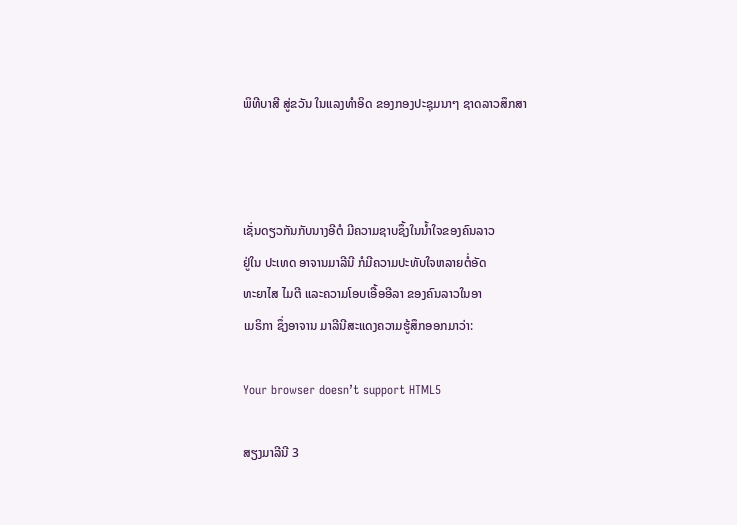ພິທີບາສີ ສູ່ຂວັນ ໃນແລງທໍາອິດ ຂອງກອງປະຊຸມນາໆ ຊາດລາວສຶກສາ



ເຊັ່ນດຽວກັນກັບນາງອີຕໍ ມີຄວາມຊາບຊຶ້ງໃນນໍ້າໃຈຂອງຄົນລາວ
ຢູ່ໃນ ປະເທດ ອາຈານມາລີນີ ກໍມີຄວາມປະທັບໃຈຫລາຍຕໍ່ອັດ
ທະຍາໄສ ໄມຕີ ແລະຄວາມໂອບເອື້ອອີລາ ຂອງຄົນລາວໃນອາ
ເມຣິກາ ຊຶ່ງອາຈານ ມາລີນີສະແດງຄວາມຮູ້ສຶກອອກມາວ່າ:

Your browser doesn’t support HTML5

ສຽງມາລີນີ 3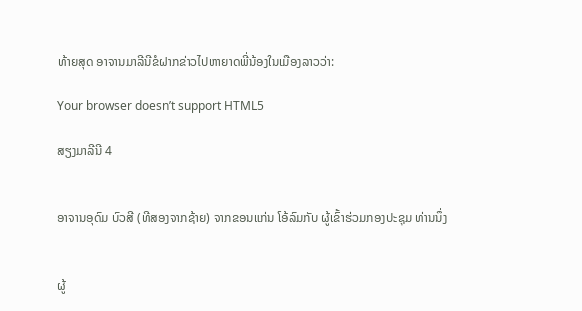ທ້າຍສຸດ ອາຈານມາລີນີຂໍຝາກຂ່າວໄປຫາຍາດພີ່ນ້ອງໃນເມືອງລາວວ່າ:

Your browser doesn’t support HTML5

ສຽງມາລີນີ 4


ອາຈານອຸດົມ ບົວສີ (ທີສອງຈາກຊ້າຍ) ຈາກຂອນແກ່ນ ໂອ້ລົມກັບ ຜູ້ເຂົ້າຮ່ວມກອງປະຊຸມ ທ່ານນຶ່ງ


ຜູ້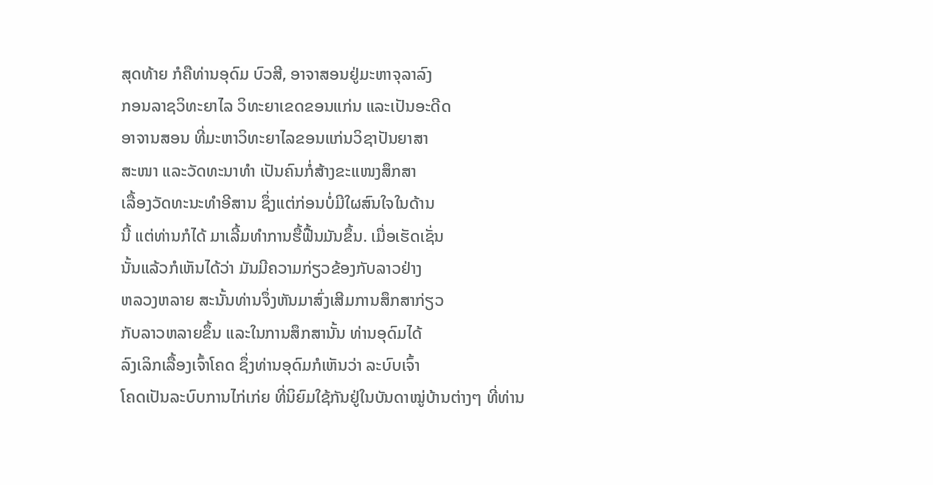ສຸດທ້າຍ ກໍຄືທ່ານອຸດົມ ບົວສີ, ອາຈາສອນຢູ່ມະຫາຈຸລາລົງ
ກອນລາຊວິທະຍາໄລ ວິທະຍາເຂດຂອນແກ່ນ ແລະເປັນອະດີດ
ອາຈານສອນ ທີ່ມະຫາວິທະຍາໄລຂອນແກ່ນວິຊາປັນຍາສາ
ສະໜາ ແລະວັດທະນາທໍາ ເປັນຄົນກໍ່ສ້າງຂະແໜງສຶກສາ
ເລື້ອງວັດທະນະທໍາອີສານ ຊຶ່ງແຕ່ກ່ອນບໍ່ມີໃຜສົນໃຈໃນດ້ານ
ນີ້ ແຕ່ທ່ານກໍໄດ້ ມາເລີ້ມທໍາການຮື້ຟື້ນມັນຂຶ້ນ. ເມື່ອເຮັດເຊັ່ນ
ນັ້ນແລ້ວກໍເຫັນໄດ້ວ່າ ມັນມີຄວາມກ່ຽວຂ້ອງກັບລາວຢ່າງ
ຫລວງຫລາຍ ສະນັ້ນທ່ານຈຶ່ງຫັນມາສົ່ງເສີມການສຶກສາກ່ຽວ
ກັບລາວຫລາຍຂຶ້ນ ແລະໃນການສຶກສານັ້ນ ທ່ານອຸດົມໄດ້
ລົງເລິກເລື້ອງເຈົ້າໂຄດ ຊຶ່ງທ່ານອຸດົມກໍເຫັນວ່າ ລະບົບເຈົ້າ
ໂຄດເປັນລະບົບການໄກ່ເກ່ຍ ທີ່ນິຍົມໃຊ້ກັນຢູ່ໃນບັນດາໝູ່ບ້ານຕ່າງໆ ທີ່ທ່ານ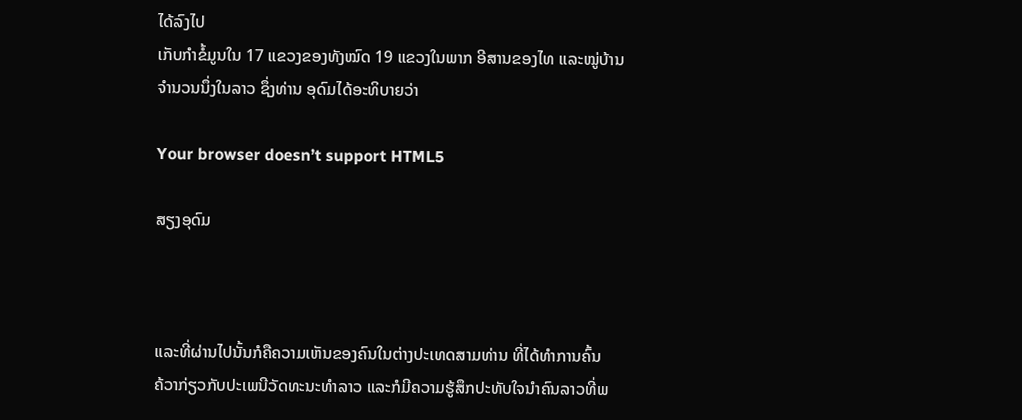ໄດ້ລົງໄປ
ເກັບກໍາຂໍ້ມູນໃນ 17 ແຂວງຂອງທັງໝົດ 19 ແຂວງໃນພາກ ອີສານຂອງໄທ ແລະໝູ່ບ້ານ
ຈໍານວນນຶ່ງໃນລາວ ຊຶ່ງທ່ານ ອຸດົມໄດ້ອະທິບາຍວ່າ

Your browser doesn’t support HTML5

ສຽງອຸດົມ



ແລະທີ່ຜ່ານໄປນັ້ນກໍຄືຄວາມເຫັນຂອງຄົນໃນຕ່າງປະເທດສາມທ່ານ ທີ່ໄດ້ທໍາການຄົ້ນ
ຄ້ວາກ່ຽວກັບປະເພນີວັດທະນະທໍາລາວ ແລະກໍມີຄວາມຮູ້ສຶກປະທັບໃຈນໍາຄົນລາວທີ່ພ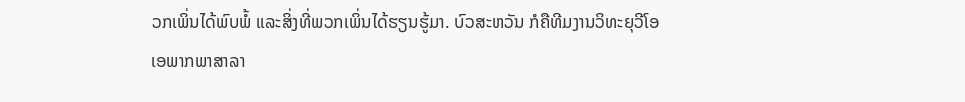ວກເພິ່ນໄດ້ພົບພໍ້ ແລະສິ່ງທີ່ພວກເພິ່ນໄດ້ຮຽນຮູ້ມາ. ບົວສະຫວັນ ກໍຄືທີມງານວິທະຍຸວີໂອ
ເອພາກພາສາລາ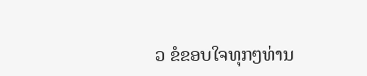ວ ຂໍຂອບໃຈທຸກໆທ່ານ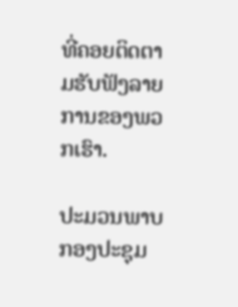ທີ່ຄອຍຕິດຕາມຮັບຟັງລາຍການຂອງພວກເຮົາ.

ປະມວນພາບກອງປະຊຸມ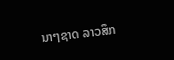ນາໆຊາດ ລາວສຶກ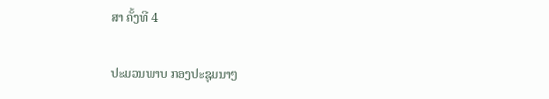ສາ ຄັ້ງທີ 4

ປະມວນພາບ ກອງປະຊຸມນາໆ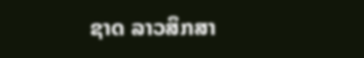ຊາດ ລາວສຶກສາ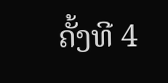ຄັ້ງທີ 4